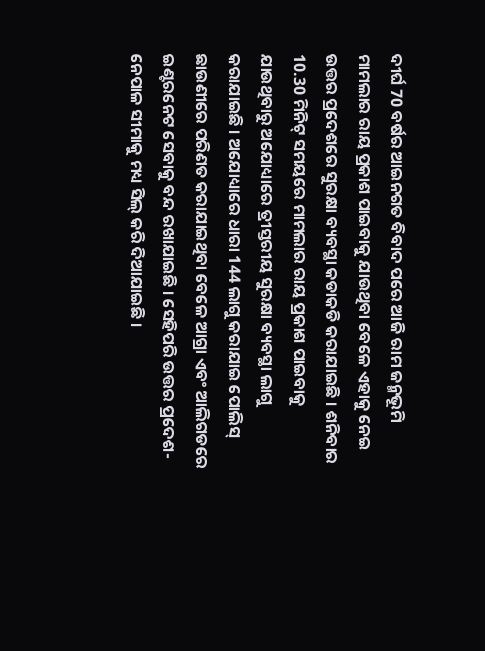ଦୀର୍ଘ 70 ବର୍ଷର ଆଇନଗତ ବିବାଦ ପରେ ଆଜି ରାମ ଜନ୍ମଭୂମି ମାମଲାର ରାୟ ପ୍ରକାଶ ପାଇବାକୁ ଯାଉଥିବା ବେଳେ ଏହାକୁ ନେଇ ଉତ୍ତର ପ୍ରଦେଶରେ ସୁରକ୍ଷା ବ୍ୟବସ୍ଥା କଡାକଡି କରାଯାଇଛି । ଶନିବାର 10.30 ମିନିଟ୍ ସମୟରେ ମାମଲାର ରାୟ ପ୍ରକାଶ ପାଇବାକୁ ଯାଉଥିବାରୁ ଅଯୋଧ୍ୟାରେ ତ୍ରୀସ୍ତରୀୟ ସୁରକ୍ଷା ବ୍ୟବସ୍ଥା ଲାଗୁ କରାଯାଇଛି । ଅଯୋଧ୍ୟାରେ ଧାରା 144 ଲାଗୁ କରାଯାଇ ପୋଲିସ୍ ଛାଉଣୀରେ ପରିଣତ କରାଯାଇଥିବା ବେଳେ ଆଗ୍ରା ଏବଂ ଆଲିଗଡରେ ଇଣ୍ଟରନେଟ ସେବାକୁ ବନ୍ଦ ରଖାଯାଇଛି । ସେହିପରି ଉତ୍ତର ପ୍ରଦେଶ-ନେପାଳ ସୀମାକୁ ମଧ୍ୟ ସିଲ୍ କରି ଦିଆଯାଇଛି ।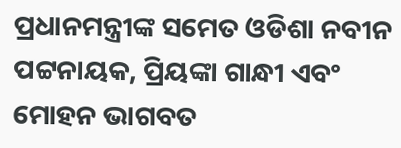ପ୍ରଧାନମନ୍ତ୍ରୀଙ୍କ ସମେତ ଓଡିଶା ନବୀନ ପଟ୍ଟନାୟକ, ପ୍ରିୟଙ୍କା ଗାନ୍ଧୀ ଏବଂ ମୋହନ ଭାଗବତ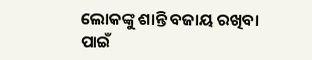ଲୋକଙ୍କୁ ଶାନ୍ତି ବଜାୟ ରଖିବା ପାଇଁ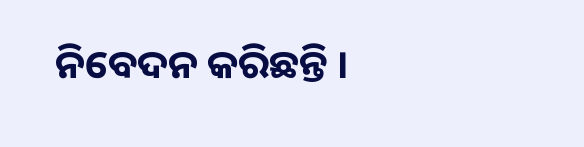ନିବେଦନ କରିଛନ୍ତି ।